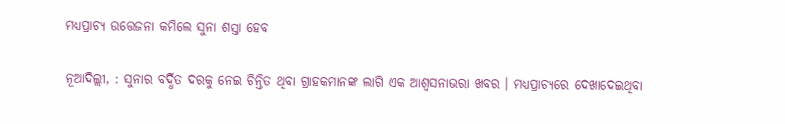ମଧ୍ୟପ୍ରାଚ୍ୟ ଉତ୍ତେଜନା କମିଲେ ସୁନା ଶସ୍ତା ହେବ

ନୂଆଦିଲ୍ଲୀ, : ସୁନାର ବର୍ଦ୍ଧିତ ଦରକୁ ନେଇ ଚିନ୍ତିତ ଥିବା ଗ୍ରାହକମାନଙ୍କ ଲାଗି ଏକ ଆଶ୍ୱସନାଭରା ଖବର । ମଧ୍ୟପ୍ରାଚ୍ୟରେ ଦେଖାଦେଇଥିବା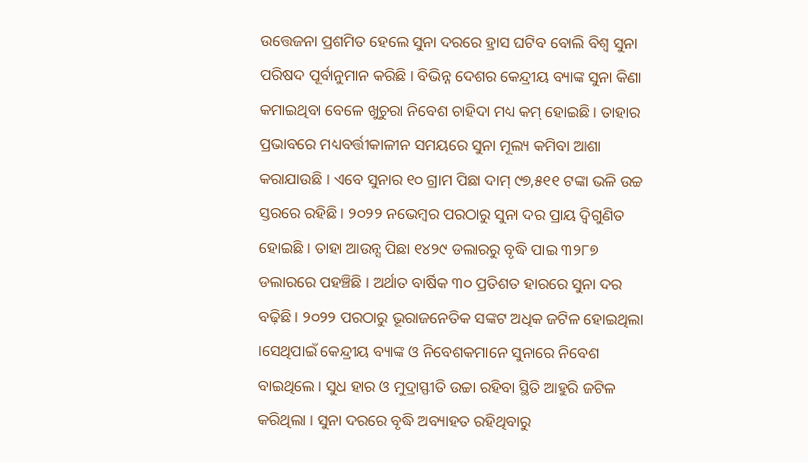ଉତ୍ତେଜନା ପ୍ରଶମିତ ହେଲେ ସୁନା ଦରରେ ହ୍ରାସ ଘଟିବ ବୋଲି ବିଶ୍ୱ ସୁନା ପରିଷଦ ପୂର୍ବାନୁମାନ କରିଛି । ବିଭିନ୍ନ ଦେଶର କେନ୍ଦ୍ରୀୟ ବ୍ୟାଙ୍କ ସୁନା କିଣା କମାଇଥିବା ବେଳେ ଖୁଚୁରା ନିବେଶ ଚାହିଦା ମଧ୍ୟ କମ୍ ହୋଇଛି । ତାହାର ପ୍ରଭାବରେ ମଧ୍ୟବର୍ତ୍ତୀକାଳୀନ ସମୟରେ ସୁନା ମୂଲ୍ୟ କମିବା ଆଶା କରାଯାଉଛି । ଏବେ ସୁନାର ୧୦ ଗ୍ରାମ ପିଛା ଦାମ୍ ୯୭,୫୧୧ ଟଙ୍କା ଭଳି ଉଚ୍ଚ ସ୍ତରରେ ରହିଛି । ୨୦୨୨ ନଭେମ୍ବର ପରଠାରୁ ସୁନା ଦର ପ୍ରାୟ ଦ୍ୱିଗୁଣିତ ହୋଇଛି । ତାହା ଆଉନ୍ସ ପିଛା ୧୪୨୯ ଡଲାରରୁ ବୃଦ୍ଧି ପାଇ ୩୨୮୭ ଡଲାରରେ ପହଞ୍ଚିଛି । ଅର୍ଥାତ ବାର୍ଷିକ ୩୦ ପ୍ରତିଶତ ହାରରେ ସୁନା ଦର ବଢ଼ିଛି । ୨୦୨୨ ପରଠାରୁ ଭୂରାଜନେତିକ ସଙ୍କଟ ଅଧିକ ଜଟିଳ ହୋଇଥିଲା ।ସେଥିପାଇଁ କେନ୍ଦ୍ରୀୟ ବ୍ୟାଙ୍କ ଓ ନିବେଶକମାନେ ସୁନାରେ ନିବେଶ ବାଇଥିଲେ । ସୁଧ ହାର ଓ ମୁଦ୍ରାସ୍ଫୀତି ଉଚ୍ଚା ରହିବା ସ୍ଥିତି ଆହୁରି ଜଟିଳ କରିଥିଲା । ସୁନା ଦରରେ ବୃଦ୍ଧି ଅବ୍ୟାହତ ରହିଥିବାରୁ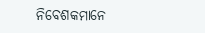ନିବେଶକମାନେ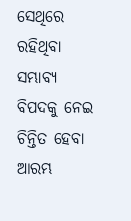ସେଥିରେ ରହିଥିବା ସମ୍ଭାବ୍ୟ ବିପଦକୁ ନେଇ ଚିନ୍ତିତ ହେବା ଆରମ୍ଭ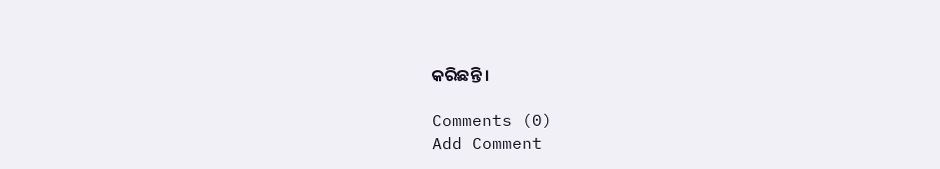କରିଛନ୍ତି ।

Comments (0)
Add Comment